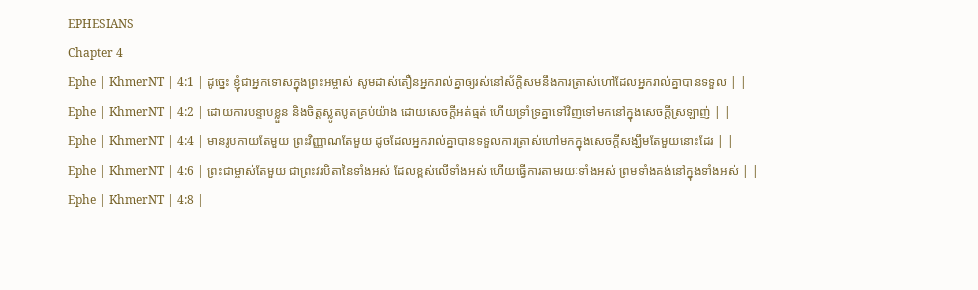EPHESIANS
Chapter 4
Ephe | KhmerNT | 4:1 | ដូច្នេះ ខ្ញុំជាអ្នកទោសក្នុងព្រះអម្ចាស់ សូមដាស់តឿនអ្នករាល់គ្នាឲ្យរស់នៅស័ក្តិសមនឹងការត្រាស់ហៅដែលអ្នករាល់គ្នាបានទទួល | |
Ephe | KhmerNT | 4:2 | ដោយការបន្ទាបខ្លួន និងចិត្ដស្លូតបូតគ្រប់យ៉ាង ដោយសេចក្ដីអត់ធ្មត់ ហើយទ្រាំទ្រគ្នាទៅវិញទៅមកនៅក្នុងសេចក្ដីស្រឡាញ់ | |
Ephe | KhmerNT | 4:4 | មានរូបកាយតែមួយ ព្រះវិញ្ញាណតែមួយ ដូចដែលអ្នករាល់គ្នាបានទទួលការត្រាស់ហៅមកក្នុងសេចក្ដីសង្ឃឹមតែមួយនោះដែរ | |
Ephe | KhmerNT | 4:6 | ព្រះជាម្ចាស់តែមួយ ជាព្រះវរបិតានៃទាំងអស់ ដែលខ្ពស់លើទាំងអស់ ហើយធ្វើការតាមរយៈទាំងអស់ ព្រមទាំងគង់នៅក្នុងទាំងអស់ | |
Ephe | KhmerNT | 4:8 |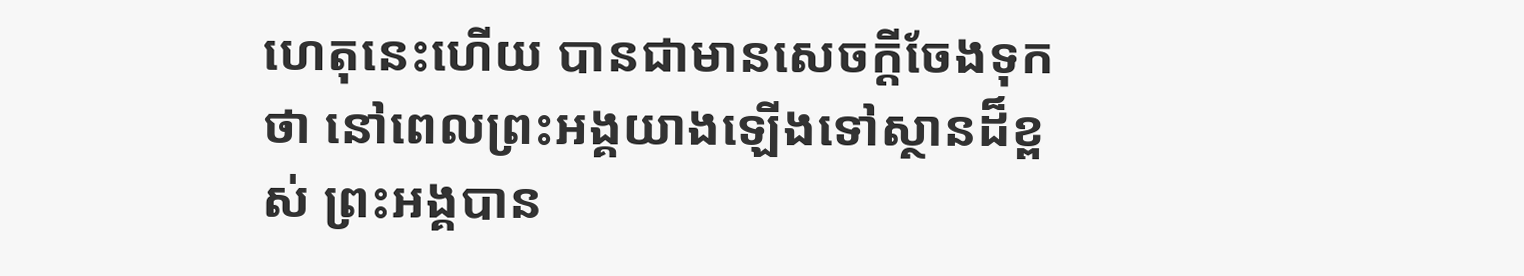ហេតុនេះហើយ បានជាមានសេចក្ដីចែងទុកថា នៅពេលព្រះអង្គយាងឡើងទៅស្ថានដ៏ខ្ពស់ ព្រះអង្គបាន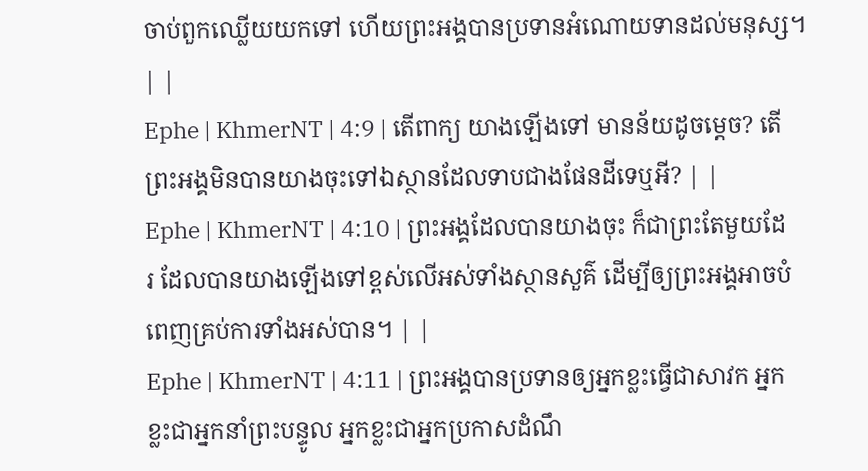ចាប់ពួកឈ្លើយយកទៅ ហើយព្រះអង្គបានប្រទានអំណោយទានដល់មនុស្ស។ | |
Ephe | KhmerNT | 4:9 | តើពាក្យ យាងឡើងទៅ មានន័យដូចម្ដេច? តើព្រះអង្គមិនបានយាងចុះទៅឯស្ថានដែលទាបជាងផែនដីទេឬអី? | |
Ephe | KhmerNT | 4:10 | ព្រះអង្គដែលបានយាងចុះ ក៏ជាព្រះតែមួយដែរ ដែលបានយាងឡើងទៅខ្ពស់លើអស់ទាំងស្ថានសួគ៌ ដើម្បីឲ្យព្រះអង្គអាចបំពេញគ្រប់ការទាំងអស់បាន។ | |
Ephe | KhmerNT | 4:11 | ព្រះអង្គបានប្រទានឲ្យអ្នកខ្លះធ្វើជាសាវក អ្នកខ្លះជាអ្នកនាំព្រះបន្ទូល អ្នកខ្លះជាអ្នកប្រកាសដំណឹ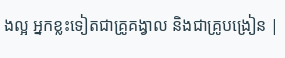ងល្អ អ្នកខ្លះទៀតជាគ្រូគង្វាល និងជាគ្រូបង្រៀន |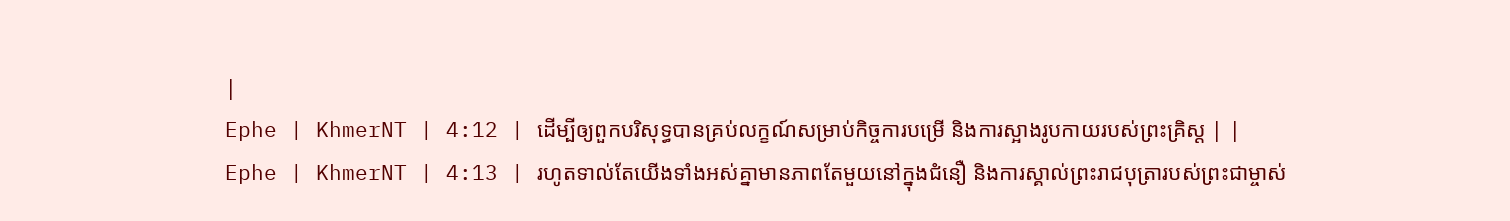|
Ephe | KhmerNT | 4:12 | ដើម្បីឲ្យពួកបរិសុទ្ធបានគ្រប់លក្ខណ៍សម្រាប់កិច្ចការបម្រើ និងការស្អាងរូបកាយរបស់ព្រះគ្រិស្ដ | |
Ephe | KhmerNT | 4:13 | រហូតទាល់តែយើងទាំងអស់គ្នាមានភាពតែមួយនៅក្នុងជំនឿ និងការស្គាល់ព្រះរាជបុត្រារបស់ព្រះជាម្ចាស់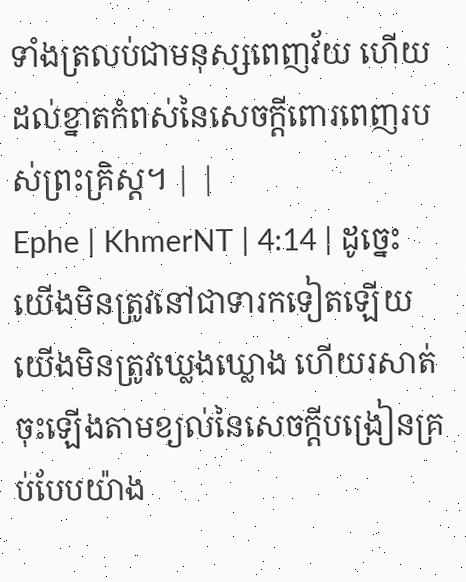ទាំងត្រលប់ជាមនុស្សពេញវ័យ ហើយដល់ខ្នាតកំពស់នៃសេចក្តីពោរពេញរបស់ព្រះគ្រិស្ដ។ | |
Ephe | KhmerNT | 4:14 | ដូច្នេះ យើងមិនត្រូវនៅជាទារកទៀតឡើយ យើងមិនត្រូវឃ្លេងឃ្លោង ហើយរសាត់ចុះឡើងតាមខ្យល់នៃសេចក្ដីបង្រៀនគ្រប់បែបយ៉ាង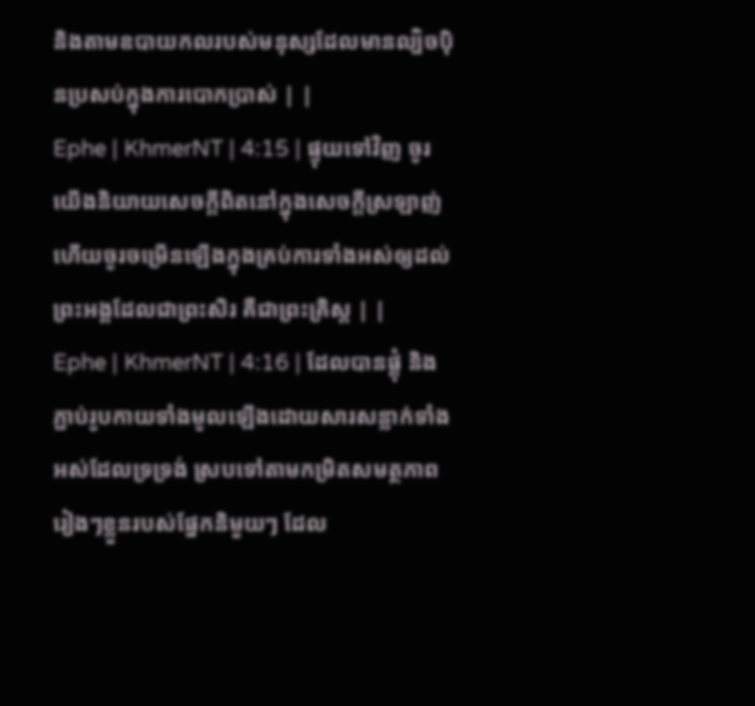និងតាមឧបាយកលរបស់មនុស្សដែលមានល្បិចប៉ិនប្រសប់ក្នុងការបោកប្រាស់ | |
Ephe | KhmerNT | 4:15 | ផ្ទុយទៅវិញ ចូរយើងនិយាយសេចក្ដីពិតនៅក្នុងសេចក្ដីស្រឡាញ់ ហើយចូរចម្រើនឡើងក្នុងគ្រប់ការទាំងអស់ឲ្យដល់ព្រះអង្គដែលជាព្រះសិរ គឺជាព្រះគ្រិស្ដ | |
Ephe | KhmerNT | 4:16 | ដែលបានផ្គុំ និងភ្ជាប់រូបកាយទាំងមូលឡើងដោយសារសន្លាក់ទាំងអស់ដែលទ្រទ្រង់ ស្របទៅតាមកម្រិតសមត្ថភាពរៀងៗខ្លួនរបស់ផ្នែកនិមួយៗ ដែល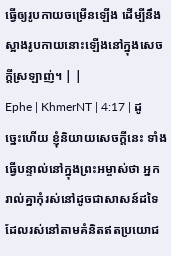ធ្វើឲ្យរូបកាយចម្រើនឡើង ដើម្បីនឹងស្អាងរូបកាយនោះឡើងនៅក្នុងសេចក្ដីស្រឡាញ់។ | |
Ephe | KhmerNT | 4:17 | ដូច្នេះហើយ ខ្ញុំនិយាយសេចក្ដីនេះ ទាំងធ្វើបន្ទាល់នៅក្នុងព្រះអម្ចាស់ថា អ្នករាល់គ្នាកុំរស់នៅដូចជាសាសន៍ដទៃដែលរស់នៅតាមគំនិតឥតប្រយោជ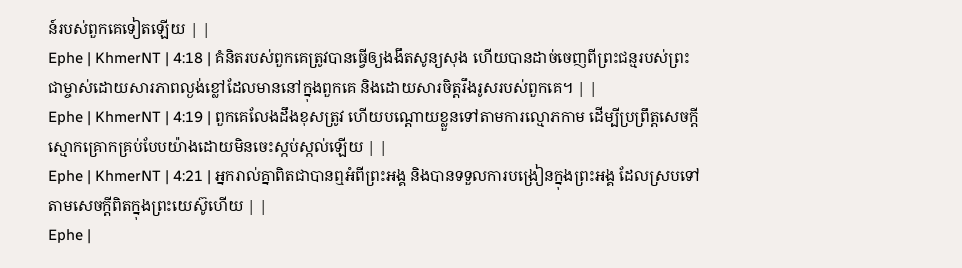ន៍របស់ពួកគេទៀតឡើយ | |
Ephe | KhmerNT | 4:18 | គំនិតរបស់ពួកគេត្រូវបានធ្វើឲ្យងងឹតសូន្យសុង ហើយបានដាច់ចេញពីព្រះជន្មរបស់ព្រះជាម្ចាស់ដោយសារភាពល្ងង់ខ្លៅដែលមាននៅក្នុងពួកគេ និងដោយសារចិត្ដរឹងរូសរបស់ពួកគេ។ | |
Ephe | KhmerNT | 4:19 | ពួកគេលែងដឹងខុសត្រូវ ហើយបណ្ដោយខ្លួនទៅតាមការល្មោភកាម ដើម្បីប្រព្រឹត្ដសេចក្ដីស្មោកគ្រោកគ្រប់បែបយ៉ាងដោយមិនចេះស្កប់ស្កល់ឡើយ | |
Ephe | KhmerNT | 4:21 | អ្នករាល់គ្នាពិតជាបានឮអំពីព្រះអង្គ និងបានទទួលការបង្រៀនក្នុងព្រះអង្គ ដែលស្របទៅតាមសេចក្ដីពិតក្នុងព្រះយេស៊ូហើយ | |
Ephe |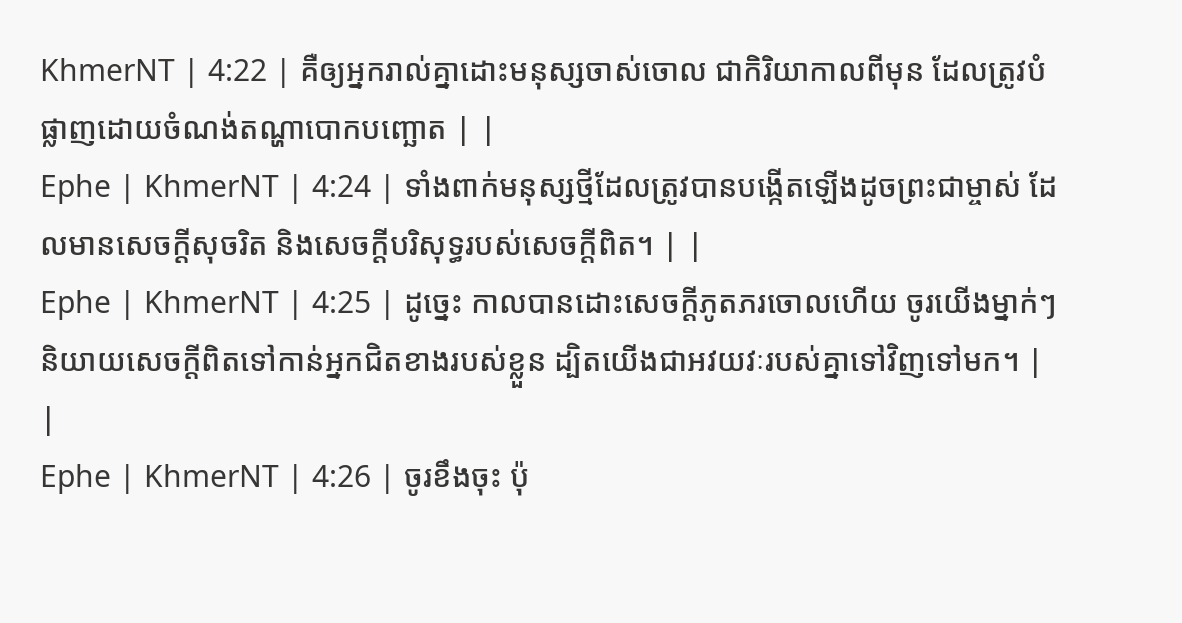KhmerNT | 4:22 | គឺឲ្យអ្នករាល់គ្នាដោះមនុស្សចាស់ចោល ជាកិរិយាកាលពីមុន ដែលត្រូវបំផ្លាញដោយចំណង់តណ្ហាបោកបញ្ឆោត | |
Ephe | KhmerNT | 4:24 | ទាំងពាក់មនុស្សថ្មីដែលត្រូវបានបង្កើតឡើងដូចព្រះជាម្ចាស់ ដែលមានសេចក្ដីសុចរិត និងសេចក្ដីបរិសុទ្ធរបស់សេចក្ដីពិត។ | |
Ephe | KhmerNT | 4:25 | ដូច្នេះ កាលបានដោះសេចក្ដីភូតភរចោលហើយ ចូរយើងម្នាក់ៗនិយាយសេចក្ដីពិតទៅកាន់អ្នកជិតខាងរបស់ខ្លួន ដ្បិតយើងជាអវយវៈរបស់គ្នាទៅវិញទៅមក។ | |
Ephe | KhmerNT | 4:26 | ចូរខឹងចុះ ប៉ុ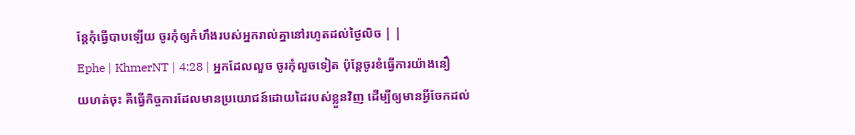ន្ដែកុំធ្វើបាបឡើយ ចូរកុំឲ្យកំហឹងរបស់អ្នករាល់គ្នានៅរហូតដល់ថ្ងៃលិច | |
Ephe | KhmerNT | 4:28 | អ្នកដែលលួច ចូរកុំលួចទៀត ប៉ុន្ដែចូរខំធ្វើការយ៉ាងនឿយហត់ចុះ គឺធ្វើកិច្ចការដែលមានប្រយោជន៍ដោយដៃរបស់ខ្លួនវិញ ដើម្បីឲ្យមានអ្វីចែកដល់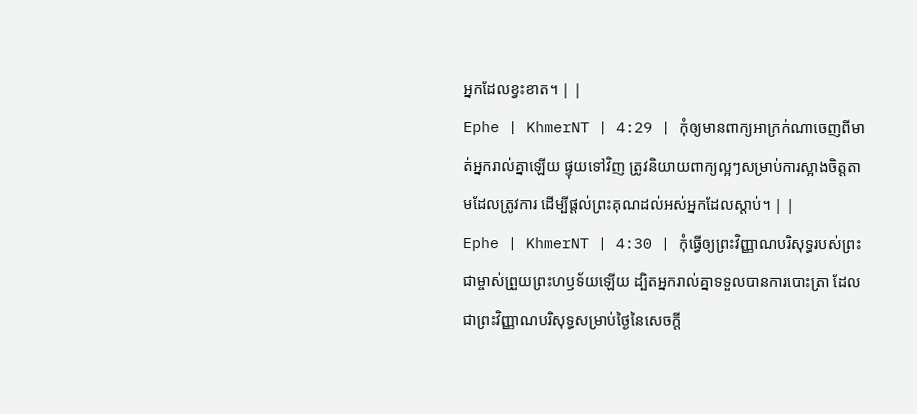អ្នកដែលខ្វះខាត។ | |
Ephe | KhmerNT | 4:29 | កុំឲ្យមានពាក្យអាក្រក់ណាចេញពីមាត់អ្នករាល់គ្នាឡើយ ផ្ទុយទៅវិញ ត្រូវនិយាយពាក្យល្អៗសម្រាប់ការស្អាងចិត្ដតាមដែលត្រូវការ ដើម្បីផ្ដល់ព្រះគុណដល់អស់អ្នកដែលស្ដាប់។ | |
Ephe | KhmerNT | 4:30 | កុំធ្វើឲ្យព្រះវិញ្ញាណបរិសុទ្ធរបស់ព្រះជាម្ចាស់ព្រួយព្រះហឫទ័យឡើយ ដ្បិតអ្នករាល់គ្នាទទួលបានការបោះត្រា ដែលជាព្រះវិញ្ញាណបរិសុទ្ធសម្រាប់ថ្ងៃនៃសេចក្ដី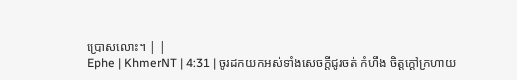ប្រោសលោះ។ | |
Ephe | KhmerNT | 4:31 | ចូរដកយកអស់ទាំងសេចក្ដីជូរចត់ កំហឹង ចិត្ដក្ដៅក្រហាយ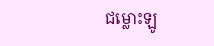ជម្លោះឡូ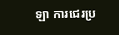ឡា ការជេរប្រ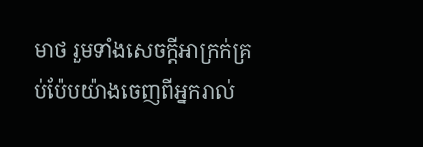មាថ រួមទាំងសេចក្ដីអាក្រក់គ្រប់ប៉ែបយ៉ាងចេញពីអ្នករាល់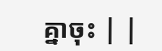គ្នាចុះ | |